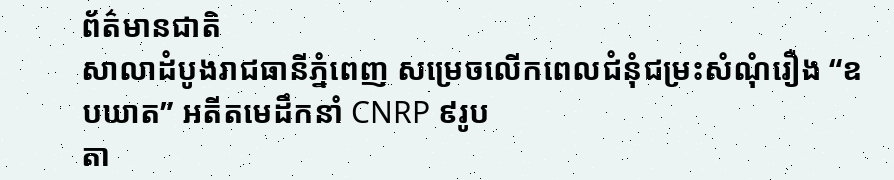ព័ត៌មានជាតិ
សាលាដំបូងរាជធានីភ្នំពេញ សម្រេចលើកពេលជំនុំជម្រះសំណុំរឿង “ឧបឃាត” អតីតមេដឹកនាំ CNRP ៩រូប
តា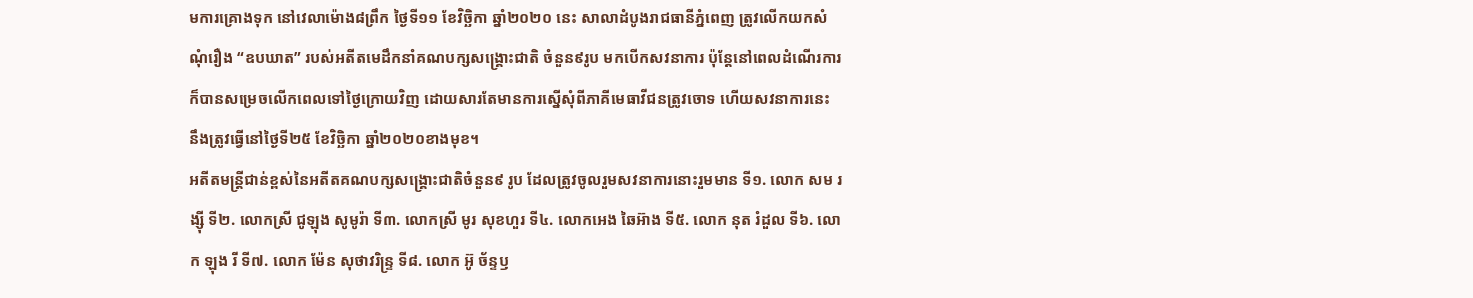មការគ្រោងទុក នៅវេលាម៉ោង៨ព្រឹក ថ្ងៃទី១១ ខែវិច្ឆិកា ឆ្នាំ២០២០ នេះ សាលាដំបូងរាជធានីភ្នំពេញ ត្រូវលើកយកសំណុំរឿង “ឧបឃាត” របស់អតីតមេដឹកនាំគណបក្សសង្គ្រោះជាតិ ចំនួន៩រូប មកបើកសវនាការ ប៉ុន្តែនៅពេលដំណើរការ ក៏បានសម្រេចលើកពេលទៅថ្ងៃក្រោយវិញ ដោយសារតែមានការស្នើសុំពីភាគីមេធាវីជនត្រូវចោទ ហើយសវនាការនេះ នឹងត្រូវធ្វើនៅថ្ងៃទី២៥ ខែវិច្ឆិកា ឆ្នាំ២០២០ខាងមុខ។
អតីតមន្ត្រីជាន់ខ្ពស់នៃអតីតគណបក្សសង្គ្រោះជាតិចំនួន៩ រូប ដែលត្រូវចូលរួមសវនាការនោះរួមមាន ទី១. លោក សម រង្ស៊ី ទី២. លោកស្រី ជូឡុង សូមូរ៉ា ទី៣. លោកស្រី មូរ សុខហួរ ទី៤. លោកអេង ឆៃអ៊ាង ទី៥. លោក នុត រំដួល ទី៦. លោក ឡុង រី ទី៧. លោក ម៉ែន សុថាវរិន្ទ្រ ទី៨. លោក អ៊ូ ច័ន្ទឫ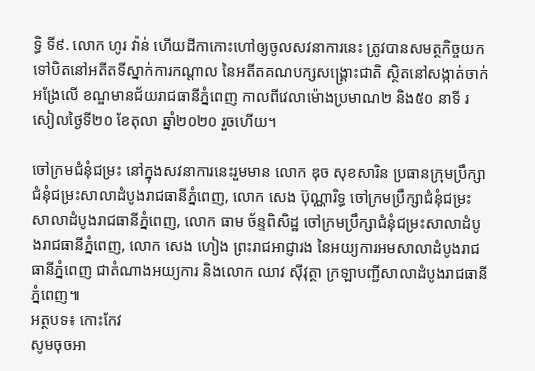ទ្ធិ ទី៩. លោក ហូរ វ៉ាន់ ហើយដីកាកោះហៅឲ្យចូលសវនាការនេះ ត្រូវបានសមត្ថកិច្ចយកទៅបិតនៅអតីតទីស្នាក់ការកណ្តាល នៃអតីតគណបក្សសង្គ្រោះជាតិ ស្ថិតនៅសង្កាត់ចាក់អង្រែលើ ខណ្ឌមានជ័យរាជធានីភ្នំពេញ កាលពីវេលាម៉ោងប្រមាណ២ និង៥០ នាទី រសៀលថ្ងៃទី២០ ខែតុលា ឆ្នាំ២០២០ រួចហើយ។

ចៅក្រមជំនុំជម្រះ នៅក្នុងសវនាការនេះរួមមាន លោក ឌុច សុខសារិន ប្រធានក្រុមប្រឹក្សាជំនុំជម្រះសាលាដំបូងរាជធានីភ្នំពេញ, លោក សេង ប៊ុណ្ណារិទ្ធ ចៅក្រមប្រឹក្សាជំនុំជម្រះសាលាដំបូងរាជធានីភ្នំពេញ, លោក ធាម ច័ន្ទពិសិដ្ឋ ចៅក្រមប្រឹក្សាជំនុំជម្រះសាលាដំបូងរាជធានីភ្នំពេញ, លោក សេង ហៀង ព្រះរាជអាជ្ញារង នៃអយ្យការអមសាលាដំបូងរាជធានីភ្នំពេញ ជាតំណាងអយ្យការ និងលោក ឈាវ ស៊ីវុត្ថា ក្រឡាបញ្ជីសាលាដំបូងរាជធានីភ្នំពេញ៕
អត្ថបទ៖ កោះកែវ
សូមចុចអា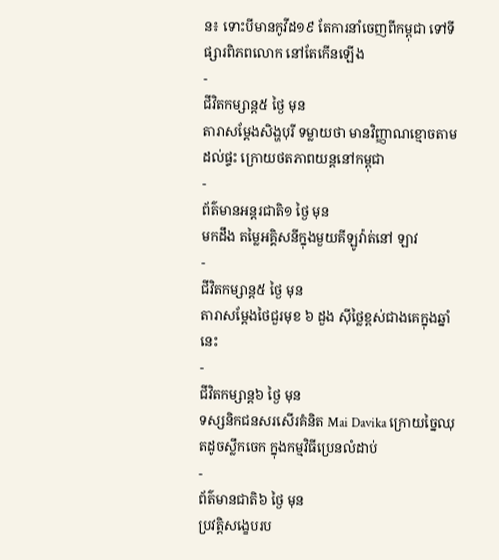ន៖ ទោះបីមានកូវីដ១៩ តែការនាំចេញពីកម្ពុជា ទៅទីផ្សារពិភពលោក នៅតែកើនឡើង
-
ជីវិតកម្សាន្ដ៥ ថ្ងៃ មុន
តារាសម្ដែងសិង្ហបុរី ទម្លាយថា មានវិញ្ញាណខ្មោចតាមដល់ផ្ទះ ក្រោយថតភាពយន្តនៅកម្ពុជា
-
ព័ត៌មានអន្ដរជាតិ១ ថ្ងៃ មុន
មកដឹង តម្លៃអគ្គិសនីក្នុងមួយគីឡូវ៉ាត់នៅ ឡាវ
-
ជីវិតកម្សាន្ដ៥ ថ្ងៃ មុន
តារាសម្ដែងថៃជួរមុខ ៦ ដួង ស៊ីថ្លៃខ្ពស់ជាងគេក្នុងឆ្នាំនេះ
-
ជីវិតកម្សាន្ដ៦ ថ្ងៃ មុន
ទស្សនិកជនសរសើរគំនិត Mai Davika ក្រោយច្នៃឈុតដូចស្លឹកចេក ក្នុងកម្មវិធីប្រេនលំដាប់
-
ព័ត៌មានជាតិ៦ ថ្ងៃ មុន
ប្រវត្តិសង្ខេបរប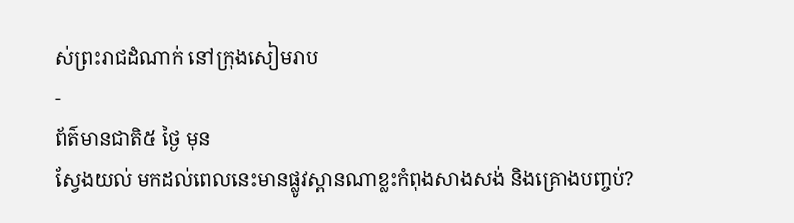ស់ព្រះរាជដំណាក់ នៅក្រុងសៀមរាប
-
ព័ត៌មានជាតិ៥ ថ្ងៃ មុន
ស្វែងយល់ មកដល់ពេលនេះមានផ្លូវស្ពានណាខ្លះកំពុងសាងសង់ និងគ្រោងបញ្ចប់?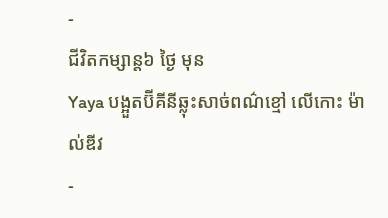-
ជីវិតកម្សាន្ដ៦ ថ្ងៃ មុន
Yaya បង្អួតប៊ីគីនីឆ្លុះសាច់ពណ៌ខ្មៅ លើកោះ ម៉ាល់ឌីវ
-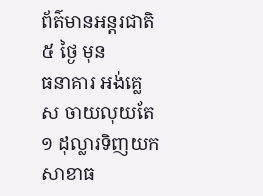ព័ត៌មានអន្ដរជាតិ៥ ថ្ងៃ មុន
ធនាគារ អង់គ្លេស ចាយលុយតែ ១ ដុល្លារទិញយកសាខាធ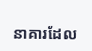នាគារដែល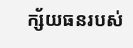ក្ស័យធនរបស់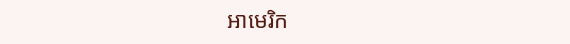អាមេរិក